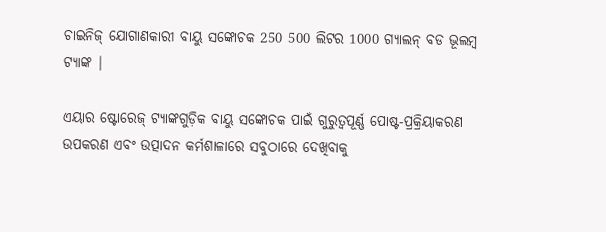ଚାଇନିଜ୍ ଯୋଗାଣକାରୀ ବାୟୁ ସଙ୍କୋଚକ 250 500 ଲିଟର 1000 ଗ୍ୟାଲନ୍ ବଡ ଭୂଲମ୍ବ ଟ୍ୟାଙ୍କ |

ଏୟାର ଷ୍ଟୋରେଜ୍ ଟ୍ୟାଙ୍କଗୁଡ଼ିକ ବାୟୁ ସଙ୍କୋଚକ ପାଇଁ ଗୁରୁତ୍ୱପୂର୍ଣ୍ଣ ପୋଷ୍ଟ-ପ୍ରକ୍ରିୟାକରଣ ଉପକରଣ ଏବଂ ଉତ୍ପାଦନ କର୍ମଶାଳାରେ ସବୁଠାରେ ଦେଖିବାକୁ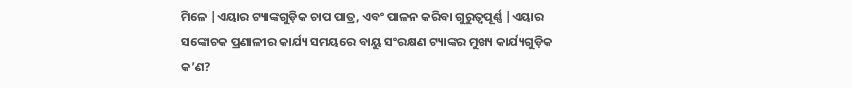ମିଳେ |ଏୟାର ଟ୍ୟାଙ୍କଗୁଡ଼ିକ ଚାପ ପାତ୍ର, ଏବଂ ପାଳନ କରିବା ଗୁରୁତ୍ୱପୂର୍ଣ୍ଣ |ଏୟାର ସଙ୍କୋଚକ ପ୍ରଣାଳୀର କାର୍ଯ୍ୟ ସମୟରେ ବାୟୁ ସଂରକ୍ଷଣ ଟ୍ୟାଙ୍କର ମୁଖ୍ୟ କାର୍ଯ୍ୟଗୁଡ଼ିକ କ’ଣ?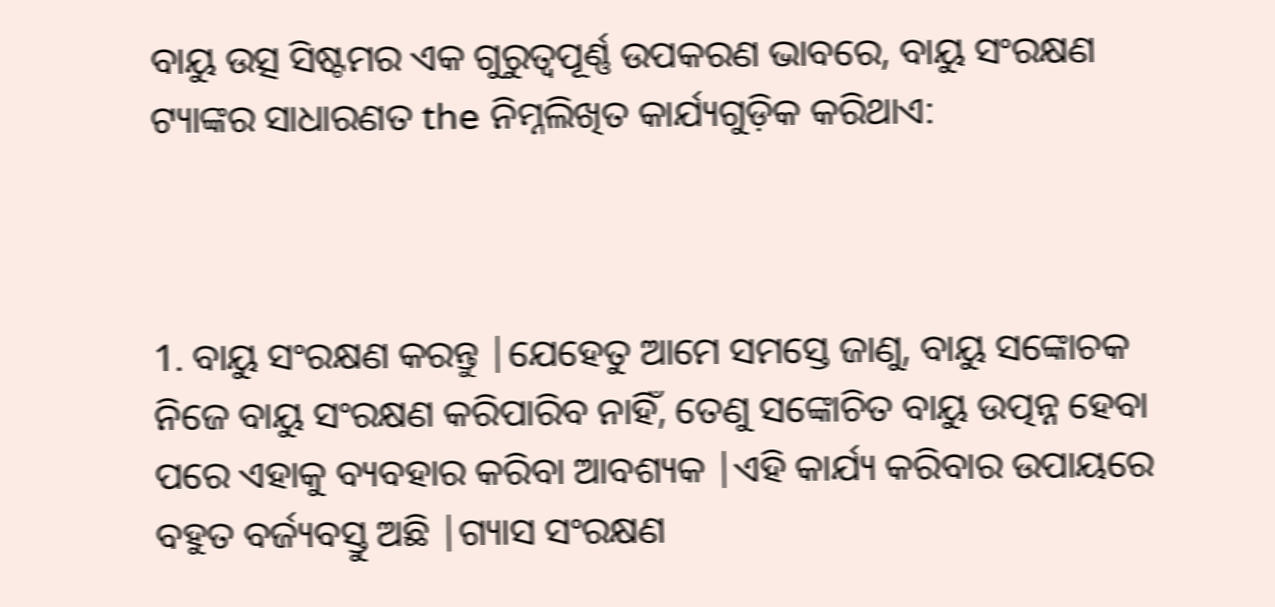ବାୟୁ ଉତ୍ସ ସିଷ୍ଟମର ଏକ ଗୁରୁତ୍ୱପୂର୍ଣ୍ଣ ଉପକରଣ ଭାବରେ, ବାୟୁ ସଂରକ୍ଷଣ ଟ୍ୟାଙ୍କର ସାଧାରଣତ the ନିମ୍ନଲିଖିତ କାର୍ଯ୍ୟଗୁଡ଼ିକ କରିଥାଏ:



1. ବାୟୁ ସଂରକ୍ଷଣ କରନ୍ତୁ |ଯେହେତୁ ଆମେ ସମସ୍ତେ ଜାଣୁ, ବାୟୁ ସଙ୍କୋଚକ ନିଜେ ବାୟୁ ସଂରକ୍ଷଣ କରିପାରିବ ନାହିଁ, ତେଣୁ ସଙ୍କୋଚିତ ବାୟୁ ଉତ୍ପନ୍ନ ହେବା ପରେ ଏହାକୁ ବ୍ୟବହାର କରିବା ଆବଶ୍ୟକ |ଏହି କାର୍ଯ୍ୟ କରିବାର ଉପାୟରେ ବହୁତ ବର୍ଜ୍ୟବସ୍ତୁ ଅଛି |ଗ୍ୟାସ ସଂରକ୍ଷଣ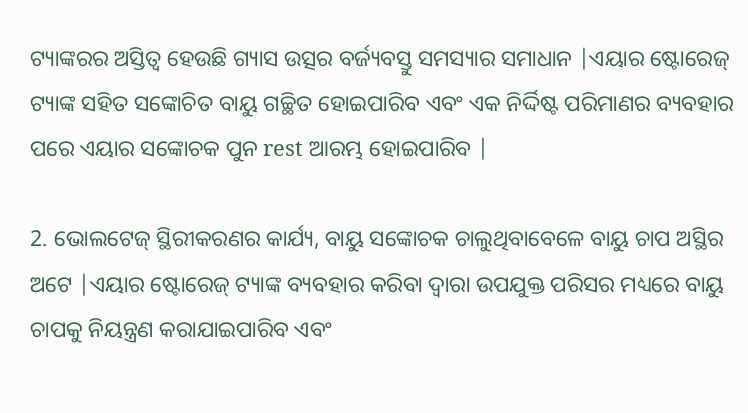ଟ୍ୟାଙ୍କରର ଅସ୍ତିତ୍ୱ ହେଉଛି ଗ୍ୟାସ ଉତ୍ସର ବର୍ଜ୍ୟବସ୍ତୁ ସମସ୍ୟାର ସମାଧାନ |ଏୟାର ଷ୍ଟୋରେଜ୍ ଟ୍ୟାଙ୍କ ସହିତ ସଙ୍କୋଚିତ ବାୟୁ ଗଚ୍ଛିତ ହୋଇପାରିବ ଏବଂ ଏକ ନିର୍ଦ୍ଦିଷ୍ଟ ପରିମାଣର ବ୍ୟବହାର ପରେ ଏୟାର ସଙ୍କୋଚକ ପୁନ rest ଆରମ୍ଭ ହୋଇପାରିବ |

2. ଭୋଲଟେଜ୍ ସ୍ଥିରୀକରଣର କାର୍ଯ୍ୟ, ବାୟୁ ସଙ୍କୋଚକ ଚାଲୁଥିବାବେଳେ ବାୟୁ ଚାପ ଅସ୍ଥିର ଅଟେ |ଏୟାର ଷ୍ଟୋରେଜ୍ ଟ୍ୟାଙ୍କ ବ୍ୟବହାର କରିବା ଦ୍ୱାରା ଉପଯୁକ୍ତ ପରିସର ମଧ୍ୟରେ ବାୟୁ ଚାପକୁ ନିୟନ୍ତ୍ରଣ କରାଯାଇପାରିବ ଏବଂ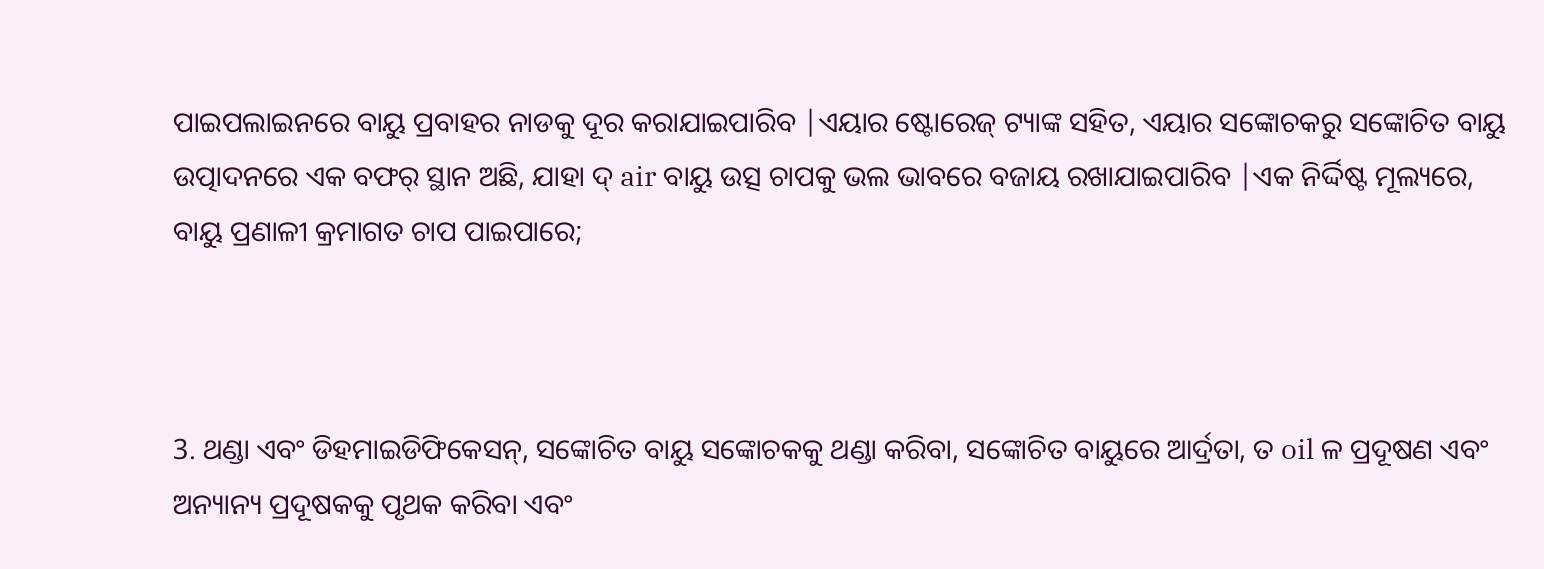ପାଇପଲାଇନରେ ବାୟୁ ପ୍ରବାହର ନାଡକୁ ଦୂର କରାଯାଇପାରିବ |ଏୟାର ଷ୍ଟୋରେଜ୍ ଟ୍ୟାଙ୍କ ସହିତ, ଏୟାର ସଙ୍କୋଚକରୁ ସଙ୍କୋଚିତ ବାୟୁ ଉତ୍ପାଦନରେ ଏକ ବଫର୍ ସ୍ଥାନ ଅଛି, ଯାହା ଦ୍ air ବାୟୁ ଉତ୍ସ ଚାପକୁ ଭଲ ଭାବରେ ବଜାୟ ରଖାଯାଇପାରିବ |ଏକ ନିର୍ଦ୍ଦିଷ୍ଟ ମୂଲ୍ୟରେ, ବାୟୁ ପ୍ରଣାଳୀ କ୍ରମାଗତ ଚାପ ପାଇପାରେ;



3. ଥଣ୍ଡା ଏବଂ ଡିହମାଇଡିଫିକେସନ୍, ସଙ୍କୋଚିତ ବାୟୁ ସଙ୍କୋଚକକୁ ଥଣ୍ଡା କରିବା, ସଙ୍କୋଚିତ ବାୟୁରେ ଆର୍ଦ୍ରତା, ତ oil ଳ ପ୍ରଦୂଷଣ ଏବଂ ଅନ୍ୟାନ୍ୟ ପ୍ରଦୂଷକକୁ ପୃଥକ କରିବା ଏବଂ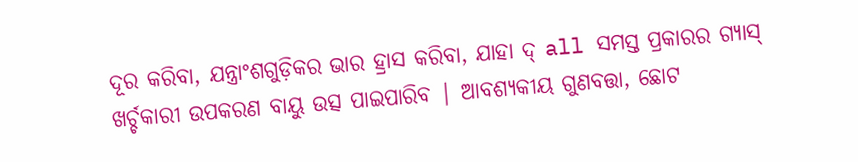ଦୂର କରିବା, ଯନ୍ତ୍ରାଂଶଗୁଡ଼ିକର ଭାର ହ୍ରାସ କରିବା, ଯାହା ଦ୍ all ସମସ୍ତ ପ୍ରକାରର ଗ୍ୟାସ୍ ଖର୍ଚ୍ଚକାରୀ ଉପକରଣ ବାୟୁ ଉତ୍ସ ପାଇପାରିବ | ଆବଶ୍ୟକୀୟ ଗୁଣବତ୍ତା, ଛୋଟ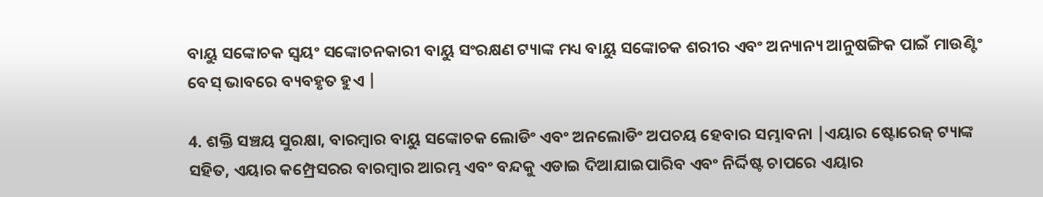ବାୟୁ ସଙ୍କୋଚକ ସ୍ୱୟଂ ସଙ୍କୋଚନକାରୀ ବାୟୁ ସଂରକ୍ଷଣ ଟ୍ୟାଙ୍କ ମଧ୍ୟ ବାୟୁ ସଙ୍କୋଚକ ଶରୀର ଏବଂ ଅନ୍ୟାନ୍ୟ ଆନୁଷଙ୍ଗିକ ପାଇଁ ମାଉଣ୍ଟିଂ ବେସ୍ ଭାବରେ ବ୍ୟବହୃତ ହୁଏ |

4. ଶକ୍ତି ସଞ୍ଚୟ ସୁରକ୍ଷା, ବାରମ୍ବାର ବାୟୁ ସଙ୍କୋଚକ ଲୋଡିଂ ଏବଂ ଅନଲୋଡିଂ ଅପଚୟ ହେବାର ସମ୍ଭାବନା |ଏୟାର ଷ୍ଟୋରେଜ୍ ଟ୍ୟାଙ୍କ ସହିତ, ଏୟାର କମ୍ପ୍ରେସରର ବାରମ୍ବାର ଆରମ୍ଭ ଏବଂ ବନ୍ଦକୁ ଏଡାଇ ଦିଆଯାଇପାରିବ ଏବଂ ନିର୍ଦ୍ଦିଷ୍ଟ ଚାପରେ ଏୟାର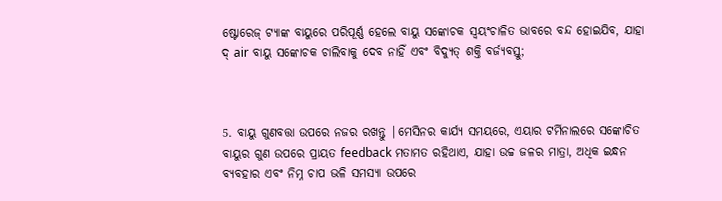ଷ୍ଟୋରେଜ୍ ଟ୍ୟାଙ୍କ ବାୟୁରେ ପରିପୂର୍ଣ୍ଣ ହେଲେ ବାୟୁ ସଙ୍କୋଚକ ସ୍ୱୟଂଚାଳିତ ଭାବରେ ବନ୍ଦ ହୋଇଯିବ, ଯାହା ଦ୍ air ବାୟୁ ସଙ୍କୋଚକ ଚାଲିବାକୁ ଦେବ ନାହିଁ ଏବଂ ବିଦ୍ୟୁତ୍ ଶକ୍ତି ବର୍ଜ୍ୟବସ୍ତୁ;



5. ବାୟୁ ଗୁଣବତ୍ତା ଉପରେ ନଜର ରଖନ୍ତୁ |ମେସିନର କାର୍ଯ୍ୟ ସମୟରେ, ଏୟାର ଟର୍ମିନାଲରେ ସଙ୍କୋଚିତ ବାୟୁର ଗୁଣ ଉପରେ ପ୍ରାୟତ feedback ମତାମତ ରହିଥାଏ, ଯାହା ଉଚ୍ଚ ଜଳର ମାତ୍ରା, ଅଧିକ ଇନ୍ଧନ ବ୍ୟବହାର ଏବଂ ନିମ୍ନ ଚାପ ଭଳି ସମସ୍ୟା ଉପରେ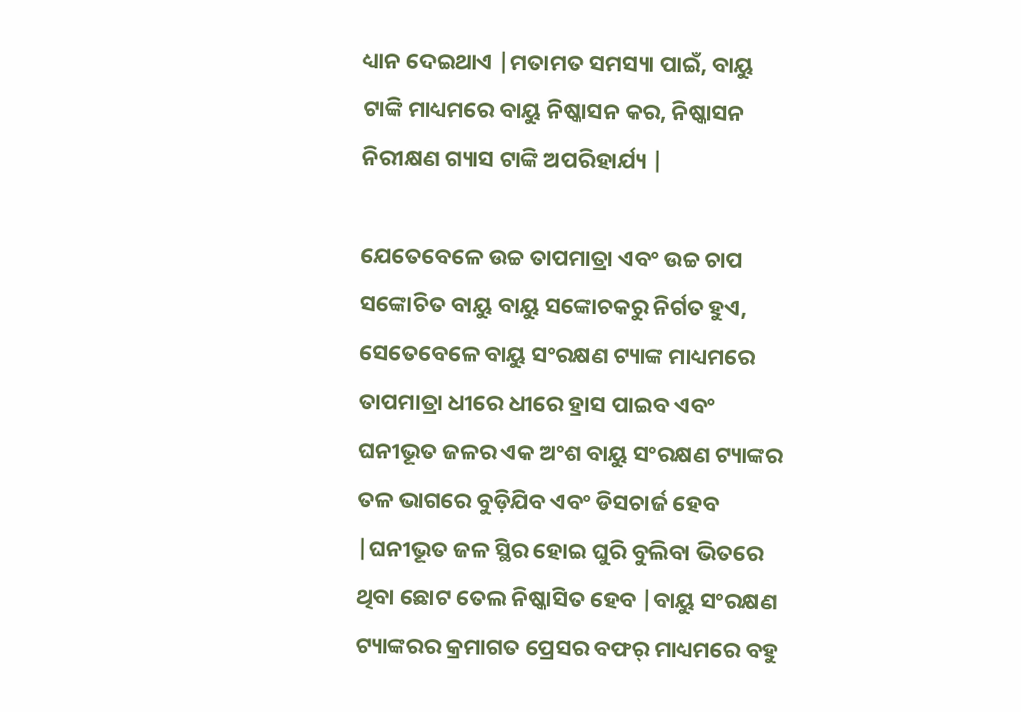ଧ୍ୟାନ ଦେଇଥାଏ |ମତାମତ ସମସ୍ୟା ପାଇଁ, ବାୟୁ ଟାଙ୍କି ମାଧ୍ୟମରେ ବାୟୁ ନିଷ୍କାସନ କର, ନିଷ୍କାସନ ନିରୀକ୍ଷଣ ଗ୍ୟାସ ଟାଙ୍କି ଅପରିହାର୍ଯ୍ୟ |

ଯେତେବେଳେ ଉଚ୍ଚ ତାପମାତ୍ରା ଏବଂ ଉଚ୍ଚ ଚାପ ସଙ୍କୋଚିତ ବାୟୁ ବାୟୁ ସଙ୍କୋଚକରୁ ନିର୍ଗତ ହୁଏ, ସେତେବେଳେ ବାୟୁ ସଂରକ୍ଷଣ ଟ୍ୟାଙ୍କ ମାଧ୍ୟମରେ ତାପମାତ୍ରା ଧୀରେ ଧୀରେ ହ୍ରାସ ପାଇବ ଏବଂ ଘନୀଭୂତ ଜଳର ଏକ ଅଂଶ ବାୟୁ ସଂରକ୍ଷଣ ଟ୍ୟାଙ୍କର ତଳ ଭାଗରେ ବୁଡ଼ିଯିବ ଏବଂ ଡିସଚାର୍ଜ ହେବ |ଘନୀଭୂତ ଜଳ ସ୍ଥିର ହୋଇ ଘୁରି ବୁଲିବା ଭିତରେ ଥିବା ଛୋଟ ତେଲ ନିଷ୍କାସିତ ହେବ |ବାୟୁ ସଂରକ୍ଷଣ ଟ୍ୟାଙ୍କରର କ୍ରମାଗତ ପ୍ରେସର ବଫର୍ ମାଧ୍ୟମରେ ବହୁ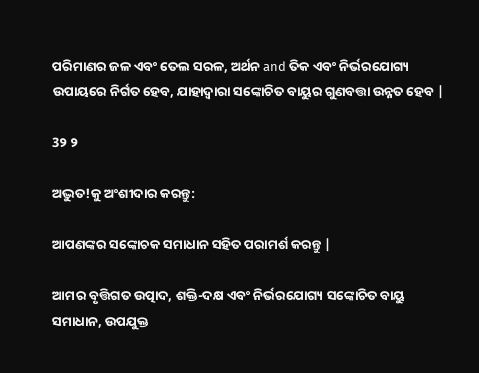ପରିମାଣର ଜଳ ଏବଂ ତେଲ ସରଳ, ଅର୍ଥନ and ତିକ ଏବଂ ନିର୍ଭରଯୋଗ୍ୟ ଉପାୟରେ ନିର୍ଗତ ହେବ, ଯାହାଦ୍ୱାରା ସଙ୍କୋଚିତ ବାୟୁର ଗୁଣବତ୍ତା ଉନ୍ନତ ହେବ |

3୨ ୨

ଅଦ୍ଭୁତ!କୁ ଅଂଶୀଦାର କରନ୍ତୁ:

ଆପଣଙ୍କର ସଙ୍କୋଚକ ସମାଧାନ ସହିତ ପରାମର୍ଶ କରନ୍ତୁ |

ଆମର ବୃତ୍ତିଗତ ଉତ୍ପାଦ, ଶକ୍ତି-ଦକ୍ଷ ଏବଂ ନିର୍ଭରଯୋଗ୍ୟ ସଙ୍କୋଚିତ ବାୟୁ ସମାଧାନ, ଉପଯୁକ୍ତ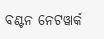ବଣ୍ଟନ ନେଟୱାର୍କ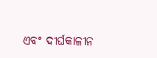ଏବଂ ଦୀର୍ଘକାଳୀନ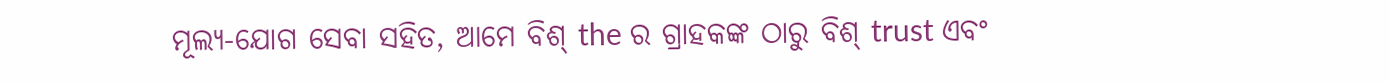ମୂଲ୍ୟ-ଯୋଗ ସେବା ସହିତ, ଆମେ ବିଶ୍ the ର ଗ୍ରାହକଙ୍କ ଠାରୁ ବିଶ୍ trust ଏବଂ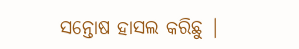ସନ୍ତୋଷ ହାସଲ କରିଛୁ |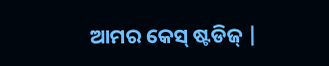ଆମର କେସ୍ ଷ୍ଟଡିଜ୍ |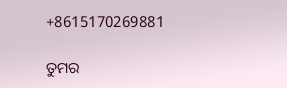+8615170269881

ତୁମର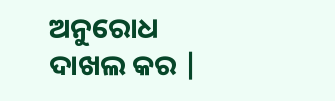ଅନୁରୋଧ ଦାଖଲ କର |